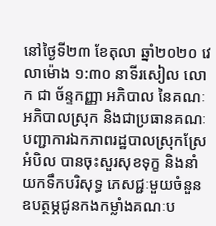នៅថ្ងៃទី២៣ ខែតុលា ឆ្នាំ២០២០ វេលាម៉ោង ១:៣០ នាទីរសៀល លោក ជា ច័ន្ទកញ្ញា អភិបាល នៃគណៈអភិបាលស្រុក និងជាប្រធានគណៈបញ្ជាការឯកភាពរដ្ឋបាលស្រុកស្រែអំបិល បានចុះសួរសុខទុក្ខ និងនាំយកទឹកបរិសុទ្ធ ភេសជ្ជៈមួយចំនួន ឧបត្ថម្ភជូនកងកម្លាំងគណៈប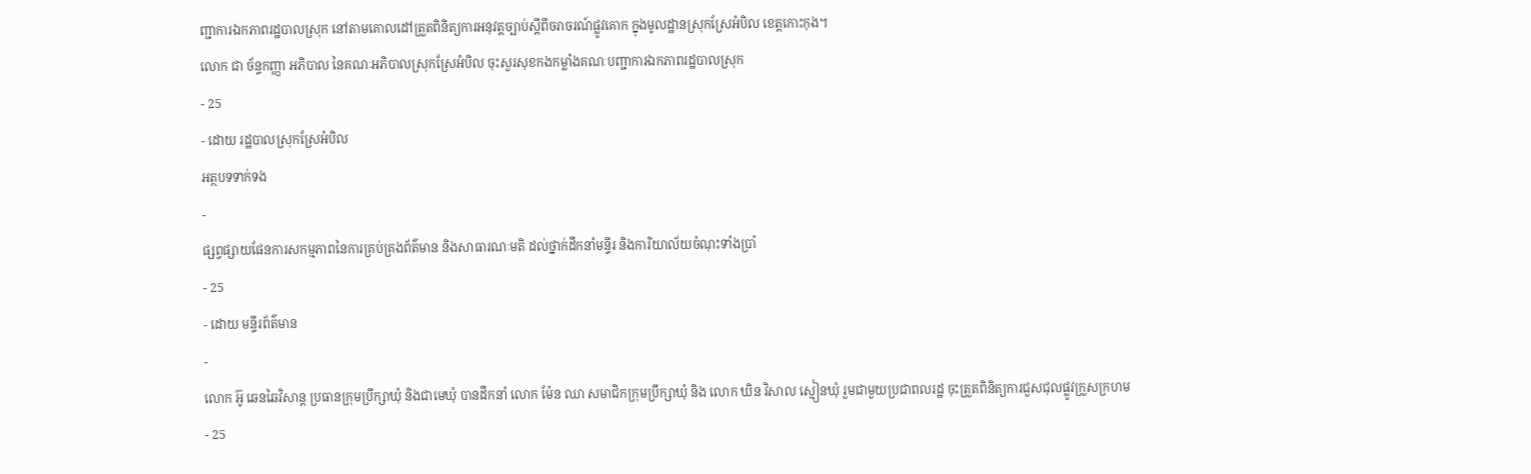ញ្ជាការឯកភាពរដ្ឋបាលស្រុក នៅតាមគោលដៅត្រួតពិនិត្យការអនុវត្តច្បាប់ស្ដីពីចរាចរណ៍ផ្លូវគោក ក្នុងមូលដ្ឋានស្រុកស្រែអំបិល ខេត្តកោះកុង។
លោក ជា ច័ន្ទកញ្ញា អភិបាល នៃគណៈអភិបាលស្រុកស្រែអំបិល ចុះសួរសុខកងកម្លាំងគណៈបញ្ជាការឯកភាពរដ្ឋបាលស្រុក
- 25
- ដោយ រដ្ឋបាលស្រុកស្រែអំបិល
អត្ថបទទាក់ទង
-
ផ្សព្វផ្សាយផែនការសកម្មភាពនៃការគ្រប់គ្រងព័ត៌មាន និងសាធារណៈមតិ ដល់ថ្នាក់ដឹកនាំមន្ទីរ និងការិយាល័យចំណុះទាំងប្រាំ
- 25
- ដោយ មន្ទីរព័ត៌មាន
-
លោក អ៊ូ ឆេនឆៃវិសាន្ដ ប្រធានក្រុមប្រឹក្សាឃុំ និងជាមេឃុំ បានដឹកនាំ លោក ម៉ែន ឈា សមាជិកក្រុមប្រឹក្សាឃុំ និង លោក ឃិន វិសាល ស្មៀនឃុំ រួមជាមួយប្រជាពលរដ្ឋ ចុះត្រួតពិនិត្យការជួសជុលផ្លូវក្រួសក្រហម
- 25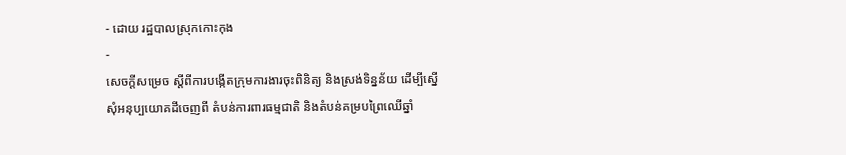- ដោយ រដ្ឋបាលស្រុកកោះកុង
-
សេចក្តីសម្រេច ស្តីពីការបង្កើតក្រុមការងារចុះពិនិត្យ និងស្រង់ទិន្នន័យ ដើម្បីស្នើសុំអនុប្បយោគដីចេញពី តំបន់ការពារធម្មជាតិ និងតំបន់គម្របព្រៃឈើឆ្នាំ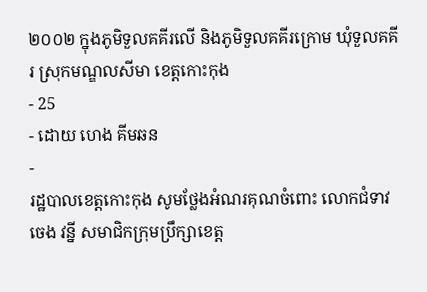២០០២ ក្នុងភូមិទួលគគីរលើ និងភូមិទួលគគីរក្រោម ឃុំទួលគគីរ ស្រុកមណ្ឌលសីមា ខេត្តកោះកុង
- 25
- ដោយ ហេង គីមឆន
-
រដ្ឋបាលខេត្តកោះកុង សូមថ្លែងអំណរគុណចំពោះ លោកជំទាវ ចេង វន្នី សមាជិកក្រុមប្រឹក្សាខេត្ត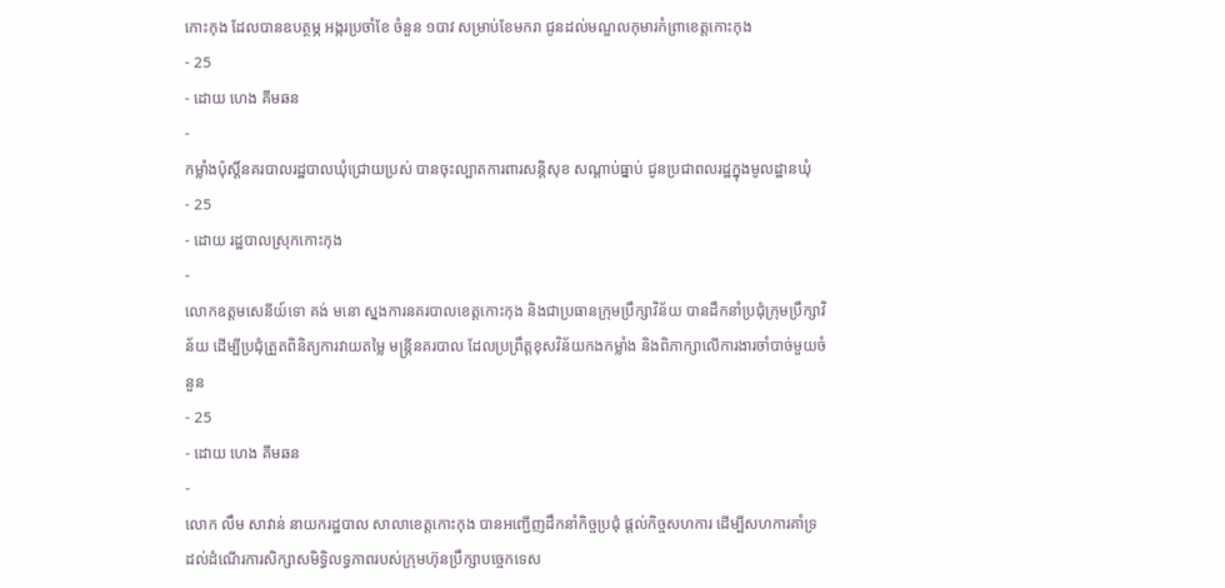កោះកុង ដែលបានឧបត្ថម្ភ អង្ករប្រចាំខែ ចំនួន ១បាវ សម្រាប់ខែមករា ជូនដល់មណ្ឌលកុមារកំព្រាខេត្តកោះកុង
- 25
- ដោយ ហេង គីមឆន
-
កម្លាំងប៉ុស្តិ៍នគរបាលរដ្ឋបាលឃុំជ្រោយប្រស់ បានចុះល្បាតការពារសន្តិសុខ សណ្តាប់ធ្នាប់ ជូនប្រជាពលរដ្ឋក្នុងមូលដ្ឋានឃុំ
- 25
- ដោយ រដ្ឋបាលស្រុកកោះកុង
-
លោកឧត្តមសេនីយ៍ទោ គង់ មនោ ស្នងការនគរបាលខេត្តកោះកុង និងជាប្រធានក្រុមប្រឹក្សាវិន័យ បានដឹកនាំប្រជុំក្រុមប្រឹក្សាវិន័យ ដើម្បីប្រជុំត្រួតពិនិត្យការវាយតម្លៃ មន្ត្រីនគរបាល ដែលប្រព្រឹត្តខុសវិន័យកងកម្លាំង និងពិភាក្សាលើការងារចាំបាច់មួយចំនួន
- 25
- ដោយ ហេង គីមឆន
-
លោក លឹម សាវាន់ នាយករដ្ឋបាល សាលាខេត្តកោះកុង បានអញ្ជើញដឹកនាំកិច្ចប្រជុំ ផ្តល់កិច្ចសហការ ដើម្បីសហការគាំទ្រ ដល់ដំណើរការសិក្សាសមិទ្ធិលទ្ធភាពរបស់ក្រុមហ៊ុនប្រឹក្សាបច្ចេកទេស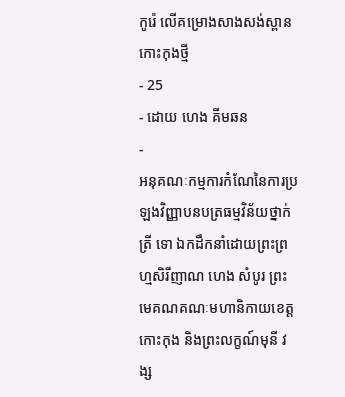កូរ៉េ លើគម្រោងសាងសង់ស្ពានកោះកុងថ្មី
- 25
- ដោយ ហេង គីមឆន
-
អនុគណៈកម្មការកំណែនៃការប្រឡងវិញ្ញាបនបត្រធម្មវិន័យថ្នាក់ត្រី ទោ ឯកដឹកនាំដោយព្រះព្រហ្មសិរីញាណ ហេង សំបូរ ព្រះមេគណគណៈមហានិកាយខេត្តកោះកុង និងព្រះលក្ខណ៍មុនី វង្ស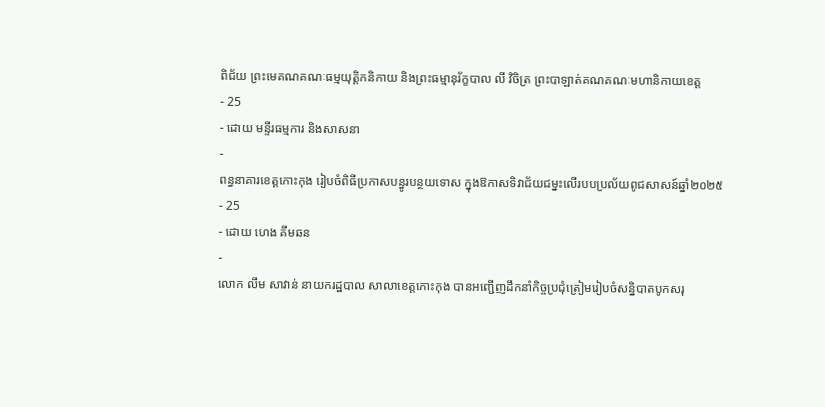ពិជ័យ ព្រះមេគណគណៈធម្មយុត្តិកនិកាយ និងព្រះធម្មានុរ័ក្ខបាល លី វិចិត្រ ព្រះបាឡាត់គណគណៈមហានិកាយខេត្ត
- 25
- ដោយ មន្ទីរធម្មការ និងសាសនា
-
ពន្ធនាគារខេត្តកោះកុង រៀបចំពិធីប្រកាសបន្ធូរបន្ថយទោស ក្នុងឱកាសទិវាជ័យជម្នះលើរបបប្រល័យពូជសាសន៍ឆ្នាំ២០២៥
- 25
- ដោយ ហេង គីមឆន
-
លោក លឹម សាវាន់ នាយករដ្ឋបាល សាលាខេត្តកោះកុង បានអញ្ជើញដឹកនាំកិច្ចប្រជុំត្រៀមរៀបចំសន្និបាតបូកសរុ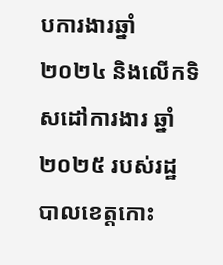បការងារឆ្នាំ២០២៤ និងលើកទិសដៅការងារ ឆ្នាំ២០២៥ របស់រដ្ឋបាលខេត្តកោះ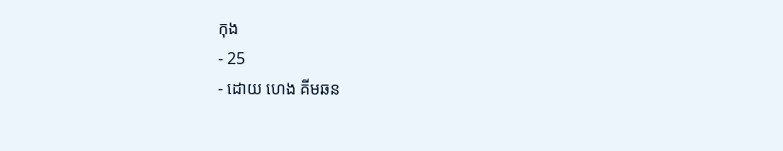កុង
- 25
- ដោយ ហេង គីមឆន